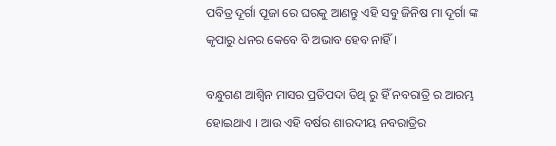ପବିତ୍ର ଦୂର୍ଗା ପୂଜା ରେ ଘରକୁ ଆଣନ୍ତୁ ଏହି ସବୁ ଜିନିଷ ମା ଦୂର୍ଗା ଙ୍କ କୃପାରୁ ଧନର କେବେ ବି ଅଭାବ ହେବ ନାହିଁ ।

ବନ୍ଧୁଗଣ ଆଶ୍ଵିନ ମାସର ପ୍ରତିପଦା ତିଥି ରୁ ହିଁ ନବରାତ୍ରି ର ଆରମ୍ଭ ହୋଇଥାଏ । ଆଉ ଏହି ବର୍ଷର ଶାରଦୀୟ ନବରାତ୍ରିର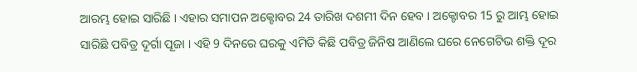ଆରମ୍ଭ ହୋଇ ସାରିଛି । ଏହାର ସମାପନ ଅକ୍ଟୋବର 24 ତାରିଖ ଦଶମୀ ଦିନ ହେବ । ଅକ୍ଟୋବର 15 ରୁ ଆମ୍ଭ ହୋଇ ସାରିଛି ପବିତ୍ର ଦୂର୍ଗା ପୂଜା । ଏହି 9 ଦିନରେ ଘରକୁ ଏମିତି କିଛି ପବିତ୍ର ଜିନିଷ ଆଣିଲେ ଘରେ ନେଗେଟିଭ ଶକ୍ତି ଦୂର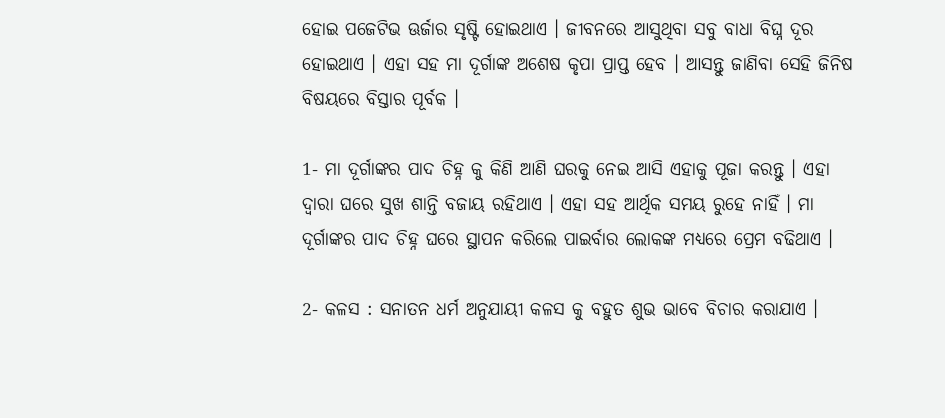ହୋଇ ପଜେଟିଭ ଊର୍ଜାର ସୃଷ୍ଟି ହୋଇଥାଏ । ଜୀବନରେ ଆସୁଥିବା ସବୁ ବାଧା ବିଘ୍ନ ଦୂର ହୋଇଥାଏ । ଏହା ସହ ମା ଦୂର୍ଗାଙ୍କ ଅଶେଷ କୃପା ପ୍ରାପ୍ତ ହେବ । ଆସନ୍ତୁ ଜାଣିବା ସେହି ଜିନିଷ ବିଷୟରେ ବିସ୍ତାର ପୂର୍ବକ ।

1- ମା ଦୂର୍ଗାଙ୍କର ପାଦ ଚିହ୍ନ କୁ କିଣି ଆଣି ଘରକୁ ନେଇ ଆସି ଏହାକୁ ପୂଜା କରନ୍ତୁ । ଏହା ଦ୍ଵାରା ଘରେ ସୁଖ ଶାନ୍ତି ବଜାୟ ରହିଥାଏ । ଏହା ସହ ଆର୍ଥିକ ସମୟ ରୁହେ ନାହିଁ । ମା ଦୂର୍ଗାଙ୍କର ପାଦ ଚିହ୍ନ ଘରେ ସ୍ଥାପନ କରିଲେ ପାଇର୍ବାର ଲୋକଙ୍କ ମଧ୍ୟରେ ପ୍ରେମ ବଢିଥାଏ ।

2- କଳସ : ସନାତନ ଧର୍ମ ଅନୁଯାୟୀ କଳସ କୁ ବହୁତ ଶୁଭ ଭାବେ ବିଚାର କରାଯାଏ ।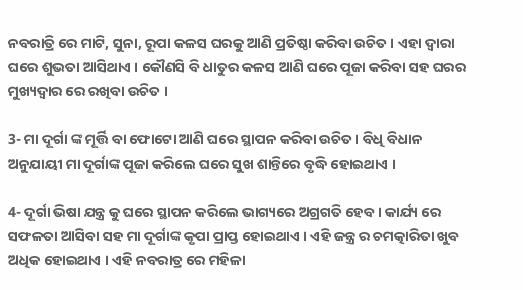ନବରାତ୍ରି ରେ ମାଟି, ସୁନା, ରୂପା କଳସ ଘରକୁ ଆଣି ପ୍ରତିଷ୍ଠା କରିବା ଉଚିତ । ଏହା ଦ୍ଵାରା ଘରେ ଶୁଭତା ଆସିଥାଏ । କୌଣସି ବି ଧାତୁର କଳସ ଆଣି ଘରେ ପୂଜା କରିବା ସହ ଘରର ମୁଖ୍ୟଦ୍ଵାର ରେ ରଖିବା ଉଚିତ ।

3- ମା ଦୂର୍ଗା ଙ୍କ ମୂର୍ତ୍ତି ବା ଫୋଟୋ ଆଣି ଘରେ ସ୍ଥାପନ କରିବା ଉଚିତ । ବିଧି ବିଧାନ ଅନୁଯାୟୀ ମା ଦୂର୍ଗାଙ୍କ ପୂଜା କରିଲେ ଘରେ ସୁଖ ଶାନ୍ତିରେ ବୃଦ୍ଧି ହୋଇଥାଏ ।

4- ଦୂର୍ଗା ଭିଷା ଯନ୍ତ୍ର କୁ ଘରେ ସ୍ଥାପନ କରିଲେ ଭାଗ୍ୟରେ ଅଗ୍ରଗତି ହେବ । କାର୍ଯ୍ୟ ରେ ସଫଳତା ଆସିବା ସହ ମା ଦୂର୍ଗାଙ୍କ କୃପା ପ୍ରାପ୍ତ ହୋଇଥାଏ । ଏହି ଜନ୍ତ୍ର ର ଚମତ୍କାରିତା ଖୁବ ଅଧିକ ହୋଇଥାଏ । ଏହି ନବରାତ୍ର ରେ ମହିଳା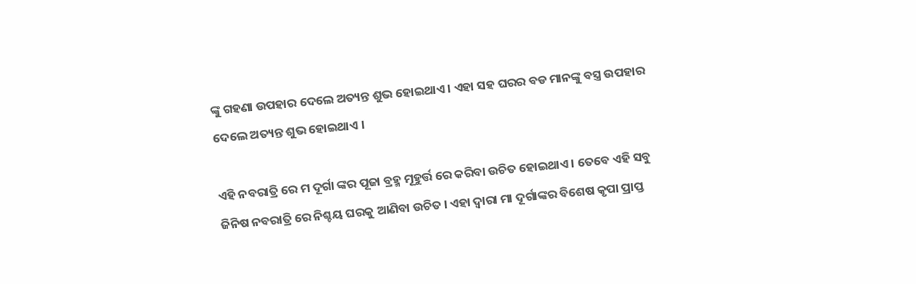ଙ୍କୁ ଗହଣା ଉପହାର ଦେଲେ ଅତ୍ୟନ୍ତ ଶୁଭ ହୋଇଥାଏ । ଏହା ସହ ଘରର ବଡ ମାନଙ୍କୁ ବସ୍ତ୍ର ଉପହାର ଦେଲେ ଅତ୍ୟନ୍ତ ଶୁଭ ହୋଇଥାଏ ।

ଏହି ନବରାତ୍ରି ରେ ମ ଦୂର୍ଗା ଙ୍କର ପୂଜା ବ୍ରହ୍ମ ମୂହୁର୍ତ୍ତ ରେ କରିବା ଉଚିତ ହୋଇଥାଏ । ତେବେ ଏହି ସବୁ ଜିନିଷ ନବରାତ୍ରି ରେ ନିଶ୍ଚୟ ଘରକୁ ଆଣିବା ଉଚିତ । ଏହା ଦ୍ଵାରା ମା ଦୂର୍ଗାଙ୍କର ବିଶେଷ କୃପା ପ୍ରାପ୍ତ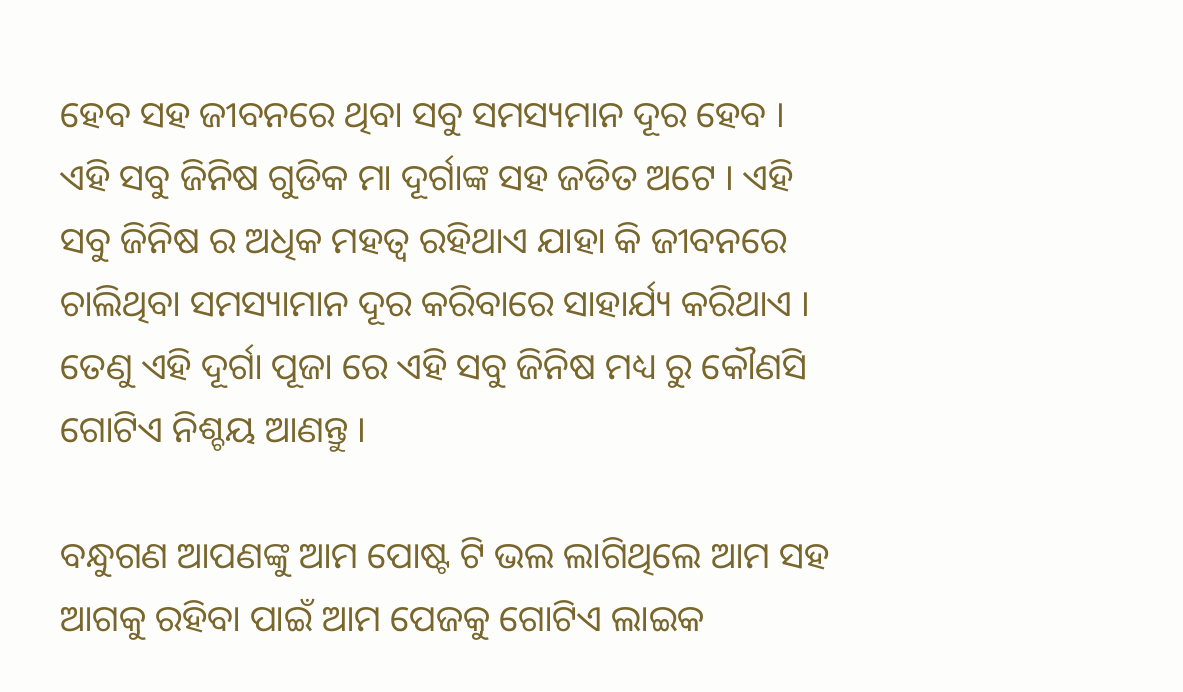ହେବ ସହ ଜୀବନରେ ଥିବା ସବୁ ସମସ୍ୟମାନ ଦୂର ହେବ । ଏହି ସବୁ ଜିନିଷ ଗୁଡିକ ମା ଦୂର୍ଗାଙ୍କ ସହ ଜଡିତ ଅଟେ । ଏହି ସବୁ ଜିନିଷ ର ଅଧିକ ମହତ୍ଵ ରହିଥାଏ ଯାହା କି ଜୀବନରେ ଚାଲିଥିବା ସମସ୍ୟାମାନ ଦୂର କରିବାରେ ସାହାର୍ଯ୍ୟ କରିଥାଏ । ତେଣୁ ଏହି ଦୂର୍ଗା ପୂଜା ରେ ଏହି ସବୁ ଜିନିଷ ମଧ୍ୟ ରୁ କୌଣସି ଗୋଟିଏ ନିଶ୍ଚୟ ଆଣନ୍ତୁ ।

ବନ୍ଧୁଗଣ ଆପଣଙ୍କୁ ଆମ ପୋଷ୍ଟ ଟି ଭଲ ଲାଗିଥିଲେ ଆମ ସହ ଆଗକୁ ରହିବା ପାଇଁ ଆମ ପେଜକୁ ଗୋଟିଏ ଲାଇକ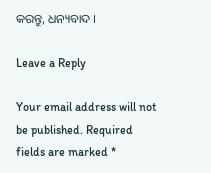କରନ୍ତୁ, ଧନ୍ୟବାଦ ।

Leave a Reply

Your email address will not be published. Required fields are marked *